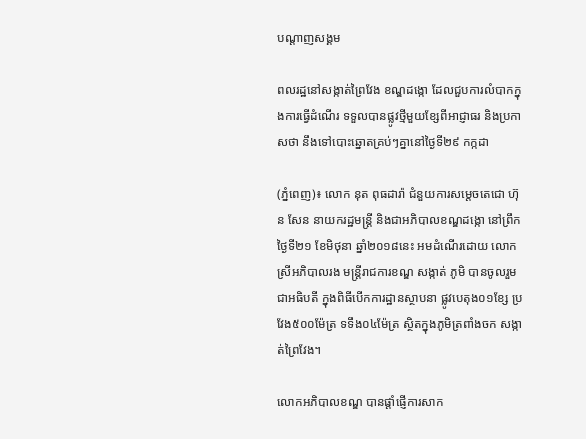បណ្តាញសង្គម

ពលរដ្ឋនៅសង្កាត់ព្រៃវែង ខណ្ឌដង្កោ ដែលជួបការលំបាកក្នុងការធ្វើដំណើរ ទទួលបានផ្លូវថ្មីមួយខ្សែពីអាជ្ញាធរ និងប្រកាសថា នឹងទៅបោះឆ្នោតគ្រប់ៗគ្នានៅថ្ងៃទី២៩ កក្កដា

(ភ្នំពេញ)៖ លោក នុត ពុធដារ៉ា ជំនួយការសម្តេចតេជោ ហ៊ុន សែន នាយករដ្ឋមន្ត្រី និងជាអភិបាលខណ្ឌដង្កោ នៅព្រឹកថ្ងៃទី២១ ខែមិថុនា ឆ្នាំ២០១៨នេះ អមដំណើរដោយ លោកស្រីអភិបាលរង មន្ត្រីរាជការខណ្ឌ សង្កាត់ ភូមិ បានចូលរួមជាអធិបតី ក្នុងពិធីបើកការដ្ឋានស្ថាបនា ផ្លូវបេតុង០១ខ្សែ ប្រវែង៥០០ម៉ែត្រ ទទឹង០៤ម៉ែត្រ ស្ថិតក្នុងភូមិត្រពាំងចក សង្កាត់ព្រៃវែង។

លោកអភិបាលខណ្ឌ បានផ្តាំផ្ញើការសាក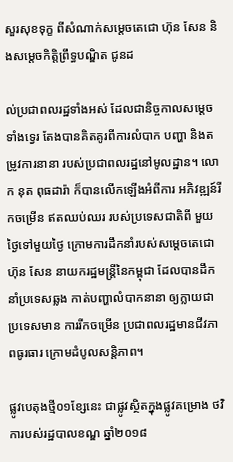សួរសុខទុក្ខ ពីសំណាក់សម្តេចតេជោ ហ៊ុន សែន និងសម្តេចកិត្តិព្រឹទ្ធបណ្ឌិត ជូនដ

ល់ប្រជាពលរដ្ឋទាំងអស់ ដែលជានិច្ចកាលសម្តេចទាំងទ្វេរ តែងបានគិតគូរពីការលំបាក បញ្ហា និងតម្រូវការនានា របស់ប្រជាពលរដ្ឋនៅមូលដ្ឋាន។ លោក នុត ពុធដារ៉ា ក៏បានលើកឡើងអំពីការ អភិវឌ្ឍន៍រីកចម្រើន ឥតឈប់ឈរ របស់ប្រទេសជាតិពី មួយថ្ងៃទៅមួយថ្ងៃ ក្រោមការដឹកនាំរបស់សម្តេចតេជោ ហ៊ុន សែន នាយករដ្ឋមន្ត្រីនៃកម្ពុជា ដែលបានដឹកនាំប្រទេសឆ្លង កាត់បញ្ហាលំបាកនានា ឲ្យក្លាយជាប្រទេសមាន ការរីកចម្រើន ប្រជាពលរដ្ឋមានជីវភាពធូរធារ ក្រោមដំបូលសន្តិភាព។

ផ្លូវបេតុងថ្មី០១ខ្សែនេះ ជាផ្លូវស្ថិតក្នុងផ្លូវគម្រោង ថវិការបស់រដ្ឋបាលខណ្ឌ ឆ្នាំ២០១៨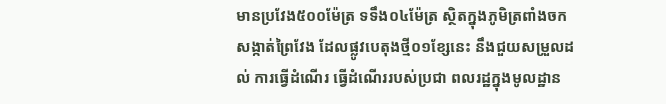មានប្រវែង៥០០ម៉ែត្រ ទទឹង០៤ម៉ែត្រ ស្ថិតក្នុងភូមិត្រពាំងចក សង្កាត់ព្រៃវែង ដែលផ្លូវបេតុងថ្មី០១ខ្សែនេះ នឹងជួយសម្រួលដល់ ការធ្វើដំណើរ ធ្វើដំណើររបស់ប្រជា ពលរដ្ឋក្នុងមូលដ្ឋាន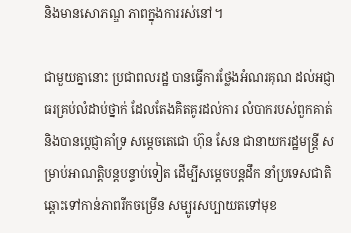និងមានសោភណ្ឌ ភាពក្នុងការរស់នៅ។

ជាមួយគ្នានោះ ប្រជាពលរដ្ឋ បានធ្វើការថ្លែងអំណរគុណ ដល់អជ្ញាធរគ្រប់លំដាប់ថ្នាក់ ដែលតែងគិតគូរដល់ការ លំបាករបស់ពួកគាត់ និងបានប្តេជ្ញាគាំទ្រ សម្តេចតេជោ ហ៊ុន សែន ជានាយករដ្ឋមន្ត្រី សម្រាប់អាណត្តិបន្តបន្ទាប់ទៀត ដើម្បីសម្តេចបន្តដឹក នាំប្រទេសជាតិ ឆ្ពោះទៅកាន់ភាពរីកចម្រើន សម្បូរសប្បាយតទៅមុខ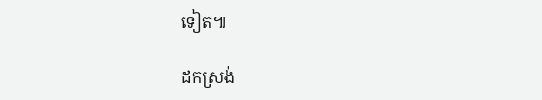ទៀត៕

ដកស្រង់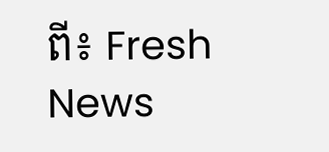ពី៖ Fresh News